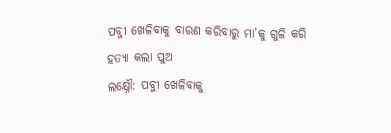ପବ୍ଜୀ ଖେଳିବାକୁ ବାରଣ କରିବାରୁ ମା’କୁ ଗୁଳି କରି ହତ୍ୟା କଲା ପୁଅ
ଲକ୍ଷ୍ନୌ: ପବ୍ଜୀ ଖେଳିବାକୁ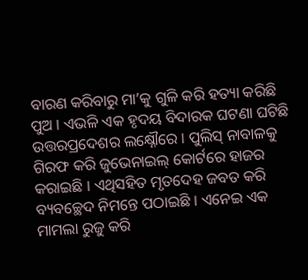ବାରଣ କରିବାରୁ ମା’କୁ ଗୁଳି କରି ହତ୍ୟା କରିଛି ପୁଅ । ଏଭଳି ଏକ ହୃଦୟ ବିଦାରକ ଘଟଣା ଘଟିଛି ଉତ୍ତରପ୍ରଦେଶର ଲକ୍ଷ୍ନୌରେ । ପୁଲିସ୍ ନାବାଳକୁ ଗିରଫ କରି ଜୁଭେନାଇଲ୍ କୋର୍ଟରେ ହାଜର କରାଇଛି । ଏଥିସହିତ ମୃତଦେହ ଜବତ କରି ବ୍ୟବଚ୍ଛେଦ ନିମନ୍ତେ ପଠାଇଛି । ଏନେଇ ଏକ ମାମଲା ରୁଜୁ କରି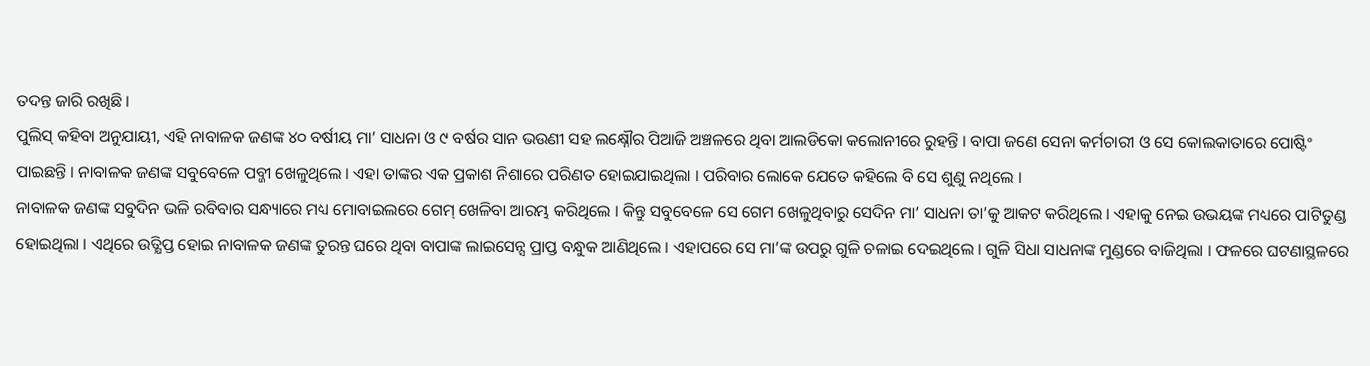ତଦନ୍ତ ଜାରି ରଖିଛି ।
ପୁଲିସ୍ କହିବା ଅନୁଯାୟୀ, ଏହି ନାବାଳକ ଜଣଙ୍କ ୪୦ ବର୍ଷୀୟ ମା’ ସାଧନା ଓ ୯ ବର୍ଷର ସାନ ଭଉଣୀ ସହ ଲକ୍ଷ୍ନୌର ପିଆଜି ଅଞ୍ଚଳରେ ଥିବା ଆଲଡିକୋ କଲୋନୀରେ ରୁହନ୍ତି । ବାପା ଜଣେ ସେନା କର୍ମଚାରୀ ଓ ସେ କୋଲକାତାରେ ପୋଷ୍ଟିଂ ପାଇଛନ୍ତି । ନାବାଳକ ଜଣଙ୍କ ସବୁବେଳେ ପବ୍ଜୀ ଖେଳୁଥିଲେ । ଏହା ତାଙ୍କର ଏକ ପ୍ରକାଶ ନିଶାରେ ପରିଣତ ହୋଇଯାଇଥିଲା । ପରିବାର ଲୋକେ ଯେତେ କହିଲେ ବି ସେ ଶୁଣୁ ନଥିଲେ ।
ନାବାଳକ ଜଣଙ୍କ ସବୁଦିନ ଭଳି ରବିବାର ସନ୍ଧ୍ୟାରେ ମଧ୍ୟ ମୋବାଇଲରେ ଗେମ୍ ଖେଳିବା ଆରମ୍ଭ କରିଥିଲେ । କିନ୍ତୁ ସବୁବେଳେ ସେ ଗେମ ଖେଳୁଥିବାରୁ ସେଦିନ ମା’ ସାଧନା ତା’କୁ ଆକଟ କରିଥିଲେ । ଏହାକୁ ନେଇ ଉଭୟଙ୍କ ମଧ୍ୟରେ ପାଟିତୁଣ୍ଡ ହୋଇଥିଲା । ଏଥିରେ ଉତ୍କ୍ଷିପ୍ତ ହୋଇ ନାବାଳକ ଜଣଙ୍କ ତୁରନ୍ତ ଘରେ ଥିବା ବାପାଙ୍କ ଲାଇସେନ୍ସ ପ୍ରାପ୍ତ ବନ୍ଧୁକ ଆଣିଥିଲେ । ଏହାପରେ ସେ ମା’ଙ୍କ ଉପରୁ ଗୁଳି ଚଳାଇ ଦେଇଥିଲେ । ଗୁଳି ସିଧା ସାଧନାଙ୍କ ମୁଣ୍ଡରେ ବାଜିଥିଲା । ଫଳରେ ଘଟଣାସ୍ଥଳରେ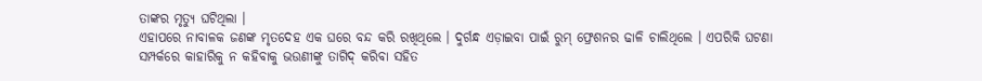ତାଙ୍କର ମୃତ୍ୟୁ ଘଟିଥିଲା ।
ଏହାପରେ ନାବାଳକ ଜଣଙ୍କ ମୃତଦେହ ଏକ ଘରେ ବନ୍ଦ କରି ରଖିଥିଲେ । ଦୁର୍ଗନ୍ଧ ଏଡ଼ାଇବା ପାଇଁ ରୁମ୍ ଫ୍ରେଶନର ଢାଳି ଚାଲିଥିଲେ । ଏପରିକି ଘଟଣା ସମ୍ପର୍କରେ କାହାରିକୁ ନ କହିବାକୁ ଭଉଣୀଙ୍କୁ ତାଗିଦ୍ କରିବା ସହିତ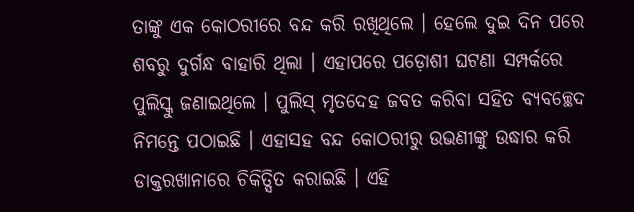ତାଙ୍କୁ ଏକ କୋଠରୀରେ ବନ୍ଦ କରି ରଖିଥିଲେ । ହେଲେ ଦୁଇ ଦିନ ପରେ ଶବରୁ ଦୁର୍ଗନ୍ଧ ବାହାରି ଥିଲା । ଏହାପରେ ପଡ଼ୋଶୀ ଘଟଣା ସମ୍ପର୍କରେ ପୁଲିସ୍କୁ ଜଣାଇଥିଲେ । ପୁଲିସ୍ ମୃତଦେହ ଜବତ କରିବା ସହିତ ବ୍ୟବଚ୍ଛେଦ ନିମନ୍ତେ ପଠାଇଛି । ଏହାସହ ବନ୍ଦ କୋଠରୀରୁ ଉଭଣୀଙ୍କୁ ଉଦ୍ଧାର କରି ଡାକ୍ତରଖାନାରେ ଚିକିତ୍ସିତ କରାଇଛି । ଏହି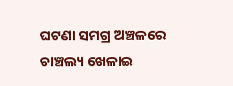ଘଟଣା ସମଗ୍ର ଅଞ୍ଚଳରେ ଚାଞ୍ଚଲ୍ୟ ଖେଳାଇ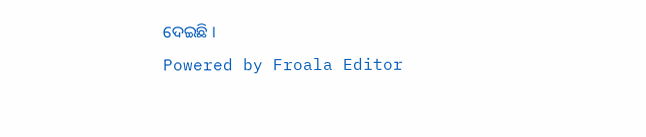ଦେଇଛି ।
Powered by Froala Editor